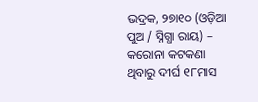ଭଦ୍ରକ, ୨୭ା୧୦ (ଓଡ଼ିଆ ପୁଅ / ସ୍ନିଗ୍ଧା ରାୟ) – କରୋନା କଟକଣା ଥିବାରୁ ଦୀର୍ଘ ୧୮ମାସ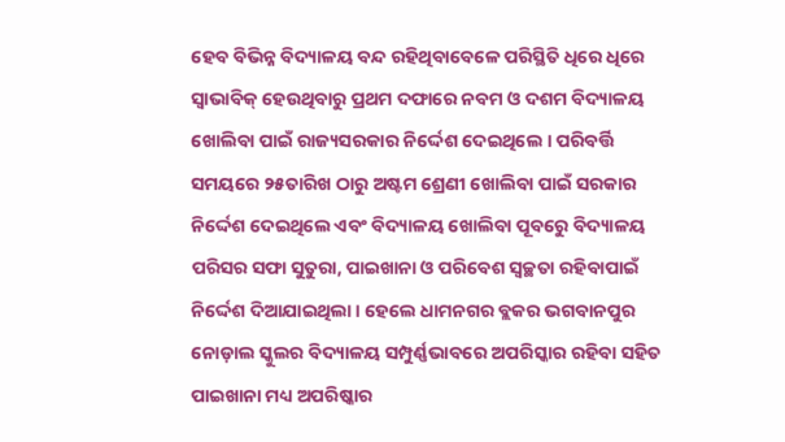ହେବ ବିଭିନ୍ନ ବିଦ୍ୟାଳୟ ବନ୍ଦ ରହିଥିବାବେଳେ ପରିସ୍ଥିତି ଧିରେ ଧିରେ ସ୍ୱାଭାବିକ୍ ହେଉଥିବାରୁ ପ୍ରଥମ ଦଫାରେ ନବମ ଓ ଦଶମ ବିଦ୍ୟାଳୟ ଖୋଲିବା ପାଇଁ ରାଜ୍ୟସରକାର ନିର୍ଦ୍ଦେଶ ଦେଇଥିଲେ । ପରିବର୍ତ୍ତି ସମୟରେ ୨୫ତାରିଖ ଠାରୁ ଅଷ୍ଟମ ଶ୍ରେଣୀ ଖୋଲିବା ପାଇଁ ସରକାର ନିର୍ଦ୍ଦେଶ ଦେଇଥିଲେ ଏବଂ ବିଦ୍ୟାଳୟ ଖୋଲିବା ପୂବରେୁ ବିଦ୍ୟାଳୟ ପରିସର ସଫା ସୁତୁରା, ପାଇଖାନା ଓ ପରିବେଶ ସ୍ୱଚ୍ଛତା ରହିବାପାଇଁ ନିର୍ଦ୍ଦେଶ ଦିଆଯାଇଥିଲା । ହେଲେ ଧାମନଗର ବ୍ଲକର ଭଗବାନପୁର ନୋଡ଼ାଲ ସ୍କୁଲର ବିଦ୍ୟାଳୟ ସମ୍ପୁର୍ଣ୍ଣଭାବରେ ଅପରିସ୍କାର ରହିବା ସହିତ ପାଇଖାନା ମଧ୍ୟ ଅପରିଷ୍କାର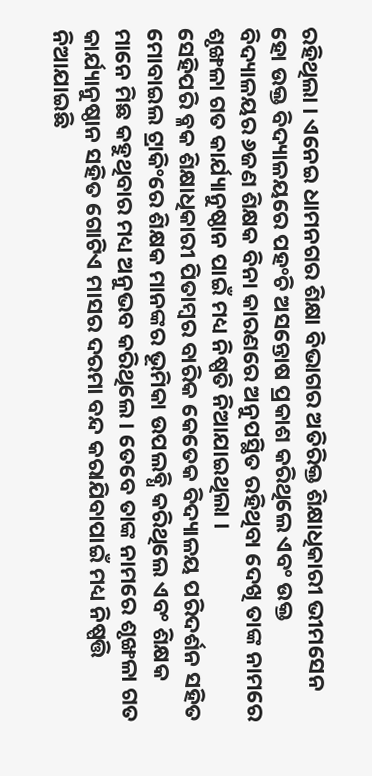ରହିଥିଲା । ଏନେଇ ଧାମନଗର ଶିକ୍ଷା ବିଭାଗର ଅତିରିକ୍ତ ଶିକ୍ଷାଧିକାରୀ ଭୀମସେନ ହୋ ଉକ୍ତ ବିଦ୍ୟାଳୟରେ ପହଂଚି ଅସନ୍ତୋଷ ପ୍ରକାଶ କରିଥିଲେ ଏବଂ ଉକ୍ତ ବିଦ୍ୟାଳୟର ୬ଜଣ ଶିକ୍ଷକ ବିନା କାରଣରେ ଅନୁପସ୍ଥିତ ରହିଥିବା ଦେଖି ତାଙ୍କ ନାମରେ ଶୃଙ୍ଖଳା ଗତ କାର୍ଯ୍ୟାନୁଷ୍ଠାନ ପାଇଁ ମଧ୍ୟ ନିଷ୍ପତି ନିଆଯାଇଥିଲା ।
ସେହିପରି ବ୍ଳକ ଶିକ୍ଷାଧିକାରୀ ପିତାମ୍ବର ବାରିକ କେତେକ ବିଦ୍ୟାଳୟ ପରିଦର୍ଶନ ସହିତ ମୋବାଇଲ ଟ୍ରାକିଂରେ ଶିକ୍ଷକ ମାନଙ୍କର ଭୂମିକା ଉପଲବ୍ଧି କରିଥିଲେ ଏବଂ ଶିକ୍ଷକ ମାନେ ମିଛ କହୁଥିବାର ମଧ୍ୟ ଅନୁଭବ କରିଥିଲେ । ତେବେ ତାଙ୍କ ନାମରେ ଶୃଙ୍ଖଳା ଗତ କାର୍ଯ୍ୟାନୁଷ୍ଠାନ ସହିତ ଗୋଟିଏ ମାସର ଦରମା ବନ୍ଦ କରାଯିବାପାଇଁ ମଧ୍ୟ ନିଷ୍ପତ୍ତି ନିଆଯାଇଛି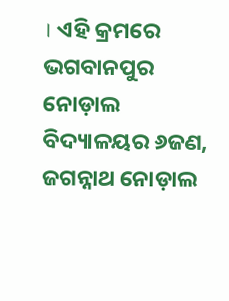। ଏହି କ୍ରମରେ ଭଗବାନପୁର ନୋଡ଼ାଲ ବିଦ୍ୟାଳୟର ୬ଜଣ, ଜଗନ୍ନାଥ ନୋଡ଼ାଲ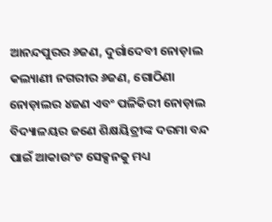ଆନନ୍ଦପୁରର ୬ଜଣ, ଦୁର୍ଗାଦେବୀ ନୋଡ଼ାଲ କଲ୍ୟାଣୀ ନଗରୀର ୬ଜଣ, ଗୋଠିଣା ନୋଡ଼ାଲର ୪ଜଣ ଏବଂ ପଳିକିରୀ ନୋଡ଼ାଲ ବିଦ୍ୟାଳୟର ଜଣେ ଶିକ୍ଷୟିତ୍ରୀଙ୍କ ଦରମା ବନ୍ଦ ପାଇଁ ଆକାଉଂଟ ସେକ୍ସନକୁ ମଧ୍ୟ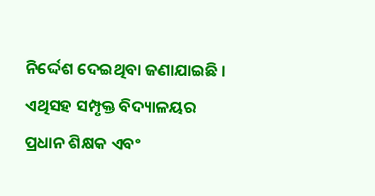ନିର୍ଦ୍ଦେଶ ଦେଇଥିବା ଜଣାଯାଇଛି । ଏଥିସହ ସମ୍ପୃକ୍ତ ବିଦ୍ୟାଳୟର ପ୍ରଧାନ ଶିକ୍ଷକ ଏବଂ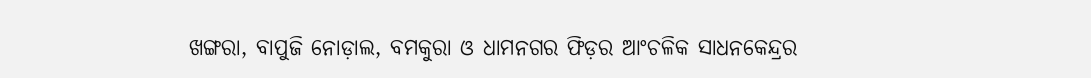ଖଙ୍ଗରା, ବାପୁଜି ନୋଡ଼ାଲ, ବମକୁରା ଓ ଧାମନଗର ଫିଡ଼ର ଆଂଚଳିକ ସାଧନକେନ୍ଦ୍ରର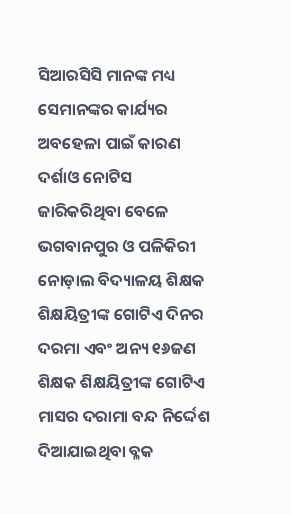ସିଆରସିସି ମାନଙ୍କ ମଧ୍ୟ ସେମାନଙ୍କର କାର୍ଯ୍ୟର ଅବହେଳା ପାଇଁ କାରଣ ଦର୍ଶାଓ ନୋଟିସ ଜାରିକରିଥିବା ବେଳେ ଭଗବାନପୁର ଓ ପଳିକିରୀ ନୋଡ଼ାଲ ବିଦ୍ୟାଳୟ ଶିକ୍ଷକ ଶିକ୍ଷୟିତ୍ରୀଙ୍କ ଗୋଟିଏ ଦିନର ଦରମା ଏବଂ ଅନ୍ୟ ୧୬ଜଣ ଶିକ୍ଷକ ଶିକ୍ଷୟିତ୍ରୀଙ୍କ ଗୋଟିଏ ମାସର ଦରାମା ବନ୍ଦ ନିର୍ଦ୍ଦେଶ ଦିଆଯାଇଥିବା ବ୍ଳକ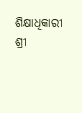ଶିକ୍ଷାଧିକାରୀ ଶ୍ରୀ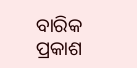ବାରିକ ପ୍ରକାଶ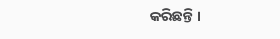କରିଛନ୍ତି ।